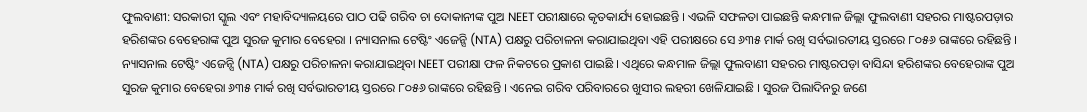ଫୁଲବାଣୀ: ସରକାରୀ ସ୍କୁଲ ଏବଂ ମହାବିଦ୍ୟାଳୟରେ ପାଠ ପଢି ଗରିବ ଚା ଦୋକାନୀଙ୍କ ପୁଅ NEET ପରୀକ୍ଷାରେ କୃତକାର୍ଯ୍ୟ ହୋଇଛନ୍ତି । ଏଭଳି ସଫଳତା ପାଇଛନ୍ତି କନ୍ଧମାଳ ଜିଲ୍ଲା ଫୁଲବାଣୀ ସହରର ମାଷ୍ଟରପଡ଼ାର ହରିଶଙ୍କର ବେହେରାଙ୍କ ପୁଅ ସୁରଜ କୁମାର ବେହେରା । ନ୍ୟାସନାଲ ଟେଷ୍ଟିଂ ଏଜେନ୍ସି (NTA) ପକ୍ଷରୁ ପରିଚାଳନା କରାଯାଇଥିବା ଏହି ପରୀକ୍ଷରେ ସେ ୬୩୫ ମାର୍କ ରଖି ସର୍ବଭାରତୀୟ ସ୍ତରରେ ୮୦୫୬ ରାଙ୍କରେ ରହିଛନ୍ତି ।
ନ୍ୟାସନାଲ ଟେଷ୍ଟିଂ ଏଜେନ୍ସି (NTA) ପକ୍ଷରୁ ପରିଚାଳନା କରାଯାଇଥିବା NEET ପରୀକ୍ଷା ଫଳ ନିକଟରେ ପ୍ରକାଶ ପାଇଛି । ଏଥିରେ କନ୍ଧମାଳ ଜିଲ୍ଲା ଫୁଲବାଣୀ ସହରର ମାଷ୍ଟରପଡ଼ା ବାସିନ୍ଦା ହରିଶଙ୍କର ବେହେରାଙ୍କ ପୁଅ ସୁରଜ କୁମାର ବେହେରା ୬୩୫ ମାର୍କ ରଖି ସର୍ବଭାରତୀୟ ସ୍ତରରେ ୮୦୫୬ ରାଙ୍କରେ ରହିଛନ୍ତି । ଏନେଇ ଗରିବ ପରିବାରରେ ଖୁସୀର ଲହରୀ ଖେଳିଯାଇଛି । ସୁରଜ ପିଲାଦିନରୁ ଜଣେ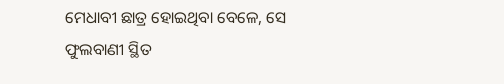ମେଧାବୀ ଛାତ୍ର ହୋଇଥିବା ବେଳେ, ସେ ଫୁଲବାଣୀ ସ୍ଥିତ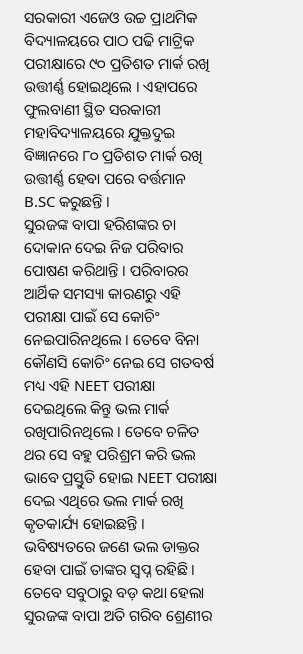ସରକାରୀ ଏଜେଓ ଉଚ୍ଚ ପ୍ରାଥମିକ ବିଦ୍ୟାଳୟରେ ପାଠ ପଢି ମାଟ୍ରିକ ପରୀକ୍ଷାରେ ୯୦ ପ୍ରତିଶତ ମାର୍କ ରଖି ଉତ୍ତୀର୍ଣ୍ଣ ହୋଇଥିଲେ । ଏହାପରେ ଫୁଲବାଣୀ ସ୍ଥିତ ସରକାରୀ ମହାବିଦ୍ୟାଳୟରେ ଯୁକ୍ତଦୁଇ ବିଜ୍ଞାନରେ ୮୦ ପ୍ରତିଶତ ମାର୍କ ରଖି ଉତ୍ତୀର୍ଣ୍ଣ ହେବା ପରେ ବର୍ତ୍ତମାନ B.SC କରୁଛନ୍ତି ।
ସୁରଜଙ୍କ ବାପା ହରିଶଙ୍କର ଚା ଦୋକାନ ଦେଇ ନିଜ ପରିବାର ପୋଷଣ କରିଥାନ୍ତି । ପରିବାରର ଆର୍ଥିକ ସମସ୍ୟା କାରଣରୁ ଏହି ପରୀକ୍ଷା ପାଇଁ ସେ କୋଚିଂ ନେଇପାରିନଥିଲେ । ତେବେ ବିନା କୌଣସି କୋଚିଂ ନେଇ ସେ ଗତବର୍ଷ ମଧ୍ୟ ଏହି NEET ପରୀକ୍ଷା ଦେଇଥିଲେ କିନ୍ତୁ ଭଲ ମାର୍କ ରଖିପାରିନଥିଲେ । ତେବେ ଚଳିତ ଥର ସେ ବହୁ ପରିଶ୍ରମ କରି ଭଲ ଭାବେ ପ୍ରସ୍ତୁତି ହୋଇ NEET ପରୀକ୍ଷା ଦେଇ ଏଥିରେ ଭଲ ମାର୍କ ରଖି କୃତକାର୍ଯ୍ୟ ହୋଇଛନ୍ତି । ଭବିଷ୍ୟତରେ ଜଣେ ଭଲ ଡାକ୍ତର ହେବା ପାଇଁ ତାଙ୍କର ସ୍ଵପ୍ନ ରହିଛି ।
ତେବେ ସବୁଠାରୁ ବଡ଼ କଥା ହେଲା ସୁରଜଙ୍କ ବାପା ଅତି ଗରିବ ଶ୍ରେଣୀର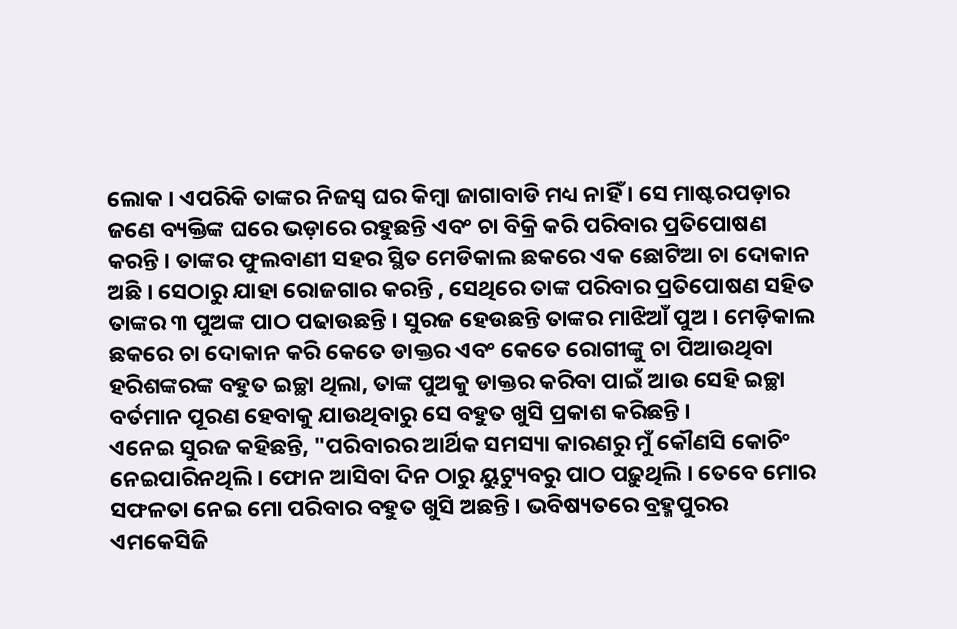ଲୋକ । ଏପରିକି ତାଙ୍କର ନିଜସ୍ଵ ଘର କିମ୍ବା ଜାଗାବାଡି ମଧ୍ୟ ନାହିଁ । ସେ ମାଷ୍ଟରପଡ଼ାର ଜଣେ ବ୍ୟକ୍ତିଙ୍କ ଘରେ ଭଡ଼ାରେ ରହୁଛନ୍ତି ଏବଂ ଚା ବିକ୍ରି କରି ପରିବାର ପ୍ରତିପୋଷଣ କରନ୍ତି । ତାଙ୍କର ଫୁଲବାଣୀ ସହର ସ୍ଥିତ ମେଡିକାଲ ଛକରେ ଏକ ଛୋଟିଆ ଚା ଦୋକାନ ଅଛି । ସେଠାରୁ ଯାହା ରୋଜଗାର କରନ୍ତି , ସେଥିରେ ତାଙ୍କ ପରିବାର ପ୍ରତିପୋଷଣ ସହିତ ତାଙ୍କର ୩ ପୁଅଙ୍କ ପାଠ ପଢାଉଛନ୍ତି । ସୁରଜ ହେଉଛନ୍ତି ତାଙ୍କର ମାଝିଆଁ ପୁଅ । ମେଡ଼ିକାଲ ଛକରେ ଚା ଦୋକାନ କରି କେତେ ଡାକ୍ତର ଏବଂ କେତେ ରୋଗୀଙ୍କୁ ଚା ପିଆଉଥିବା ହରିଶଙ୍କରଙ୍କ ବହୁତ ଇଚ୍ଛା ଥିଲା, ତାଙ୍କ ପୁଅକୁ ଡାକ୍ତର କରିବା ପାଇଁ ଆଉ ସେହି ଇଚ୍ଛା ବର୍ତମାନ ପୂରଣ ହେବାକୁ ଯାଉଥିବାରୁ ସେ ବହୁତ ଖୁସି ପ୍ରକାଶ କରିଛନ୍ତି ।
ଏନେଇ ସୁରଜ କହିଛନ୍ତି, "ପରିବାରର ଆର୍ଥିକ ସମସ୍ୟା କାରଣରୁ ମୁଁ କୌଣସି କୋଚିଂ ନେଇପାରିନଥିଲି । ଫୋନ ଆସିବା ଦିନ ଠାରୁ ୟୁଟ୍ୟୁବରୁ ପାଠ ପଢ଼ୁଥିଲି । ତେବେ ମୋର ସଫଳତା ନେଇ ମୋ ପରିବାର ବହୁତ ଖୁସି ଅଛନ୍ତି । ଭବିଷ୍ୟତରେ ବ୍ରହ୍ମପୁରର ଏମକେସିଜି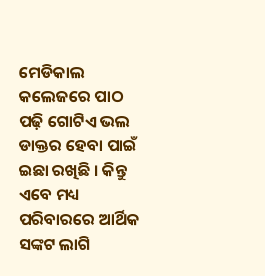ମେଡିକାଲ କଲେଜରେ ପାଠ ପଢ଼ି ଗୋଟିଏ ଭଲ ଡାକ୍ତର ହେବା ପାଇଁ ଇଛା ରଖିଛି । କିନ୍ତୁ ଏବେ ମଧ୍ୟ ପରିବାରରେ ଆର୍ଥିକ ସଙ୍କଟ ଲାଗି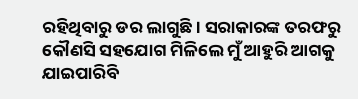ରହିଥିବାରୁ ଡର ଲାଗୁଛି । ସରାକାରଙ୍କ ତରଫରୁ କୌଣସି ସହଯୋଗ ମିଳିଲେ ମୁଁ ଆହୁରି ଆଗକୁ ଯାଇପାରିବି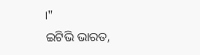।"
ଇଟିଭି ଭାରତ,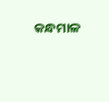କନ୍ଧମାଳ